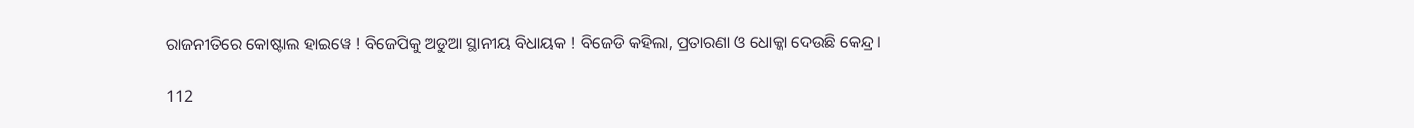ରାଜନୀତିରେ କୋଷ୍ଟାଲ ହାଇୱେ ! ବିଜେପିକୁ ଅଡୁଆ ସ୍ଥାନୀୟ ବିଧାୟକ ! ବିଜେଡି କହିଲା, ପ୍ରତାରଣା ଓ ଧୋକ୍କା ଦେଉଛି କେନ୍ଦ୍ର ।

112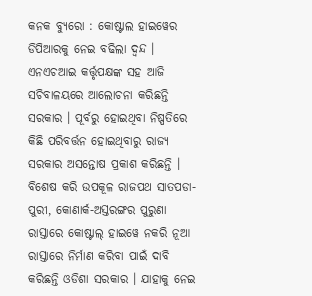କନକ ବ୍ୟୁରୋ : କୋଷ୍ଟାଲ ହାଇୱେର ଡିପିଆରକୁ ନେଇ ବଢିଲା ଦ୍ୱନ୍ଦ । ଏନଏଚଆଇ କର୍ତ୍ତୃପକ୍ଷଙ୍କ ସହ ଆଜି ସଚିବାଳୟରେ ଆଲୋଚନା କରିଛନ୍ତି ସରକାର । ପୂର୍ବରୁ ହୋଇଥିବା ନିଷ୍ପତିରେ କିଛି ପରିବର୍ତ୍ତନ ହୋଇଥିବାରୁ ରାଜ୍ୟ ସରକାର ଅସନ୍ତୋଷ ପ୍ରକାଶ କରିଛନ୍ତି । ବିଶେଷ କରି ଉପକୂଳ ରାଜପଥ ସାତପଡା-ପୁରୀ, କୋଣାର୍କ-ଅସ୍ତରଙ୍ଗର ପୁରୁଣା ରାସ୍ତାରେ କୋଷ୍ଟାଲ୍ ହାଇୱେ ନକରି ନୂଆ ରାସ୍ତାରେ ନିର୍ମାଣ କରିବା ପାଇଁ ଦାବି କରିଛନ୍ତି ଓଡିଶା ସରକାର । ଯାହାକୁ ନେଇ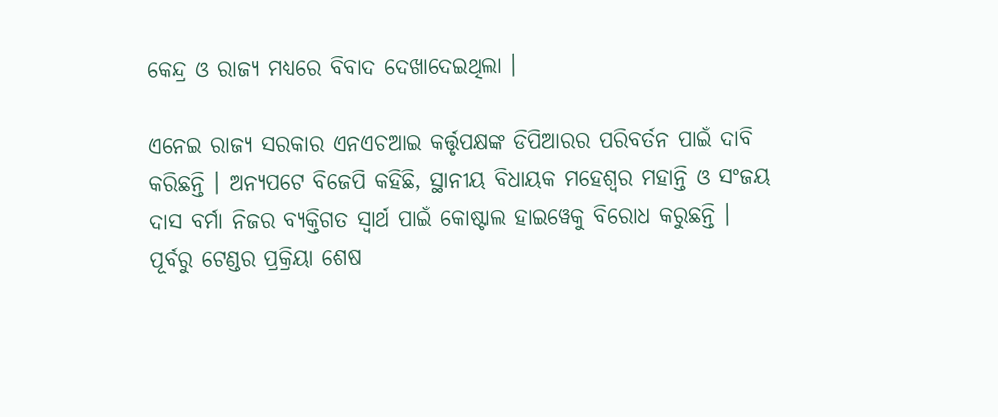କେନ୍ଦ୍ର ଓ ରାଜ୍ୟ ମଧ୍ୟରେ ବିବାଦ ଦେଖାଦେଇଥିଲା ।

ଏନେଇ ରାଜ୍ୟ ସରକାର ଏନଏଚଆଇ କର୍ତ୍ତୃପକ୍ଷଙ୍କ ଡିପିଆରର ପରିବର୍ତନ ପାଇଁ ଦାବି କରିଛନ୍ତି । ଅନ୍ୟପଟେ ବିଜେପି କହିଛି, ସ୍ଥାନୀୟ ବିଧାୟକ ମହେଶ୍ୱର ମହାନ୍ତି ଓ ସଂଜୟ ଦାସ ବର୍ମା ନିଜର ବ୍ୟକ୍ତିଗତ ସ୍ୱାର୍ଥ ପାଇଁ କୋଷ୍ଟାଲ ହାଇୱେକୁ ବିରୋଧ କରୁଛନ୍ତି । ପୂର୍ବରୁ ଟେଣ୍ଡର ପ୍ରକ୍ରିୟା ଶେଷ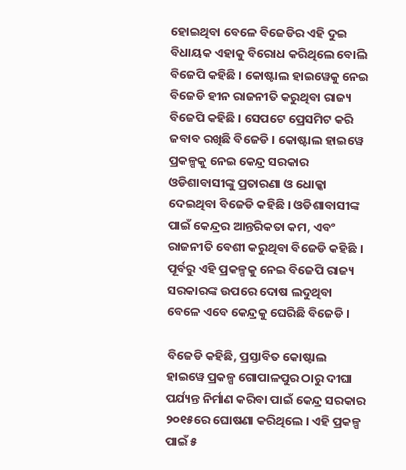ହୋଇଥିବା ବେଳେ ବିଜେଡିର ଏହି ଦୁଇ ବିଧାୟକ ଏହାକୁ ବିରୋଧ କରିଥିଲେ ବୋଲି ବିଜେପି କହିଛି । କୋଷ୍ଟାଲ ହାଇୱେକୁ ନେଇ ବିଜେଡି ହୀନ ରାଜନୀତି କରୁଥିବା ରାଜ୍ୟ ବିଜେପି କହିଛି । ସେପଟେ ପ୍ରେସମିଟ କରି ଜବାବ ରଖିଛି ବିଜେଡି । କୋଷ୍ଟାଲ ହାଇୱେ ପ୍ରକଳ୍ପକୁ ନେଇ କେନ୍ଦ୍ର ସରକାର ଓଡିଶାବାସୀଙ୍କୁ ପ୍ରତାରଣା ଓ ଧୋକ୍କା ଦେଇଥିବା ବିଜେଡି କହିଛି । ଓଡିଶାବାସୀଙ୍କ ପାଇଁ କେନ୍ଦ୍ରର ଆନ୍ତରିକତା କମ, ଏବଂ ରାଜନୀତି ବେଶୀ କରୁଥିବା ବିଜେଡି କହିଛି । ପୂର୍ବରୁ ଏହି ପ୍ରକଳ୍ପକୁ ନେଇ ବିଜେପି ରାଜ୍ୟ ସରକାରଙ୍କ ଉପରେ ଦୋଷ ଲଦୁଥିବା ବେଳେ ଏବେ କେନ୍ଦ୍ରକୁ ଘେରିଛି ବିଜେଡି ।

ବିଜେଡି କହିଛି, ପ୍ରସ୍ତାବିତ କୋଷ୍ଟାଲ ହାଇୱେ ପ୍ରକଳ୍ପ ଗୋପାଳପୁର ଠାରୁ ଦୀଘା ପର୍ଯ୍ୟନ୍ତ ନିର୍ମାଣ କରିବା ପାଇଁ କେନ୍ଦ୍ର ସରକାର ୨୦୧୫ରେ ଘୋଷଣା କରିଥିଲେ । ଏହି ପ୍ରକଳ୍ପ ପାଇଁ ୫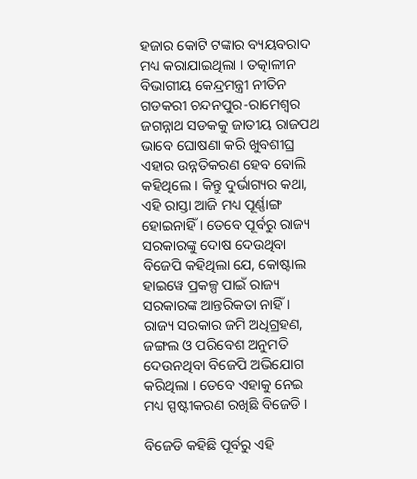ହଜାର କୋଟି ଟଙ୍କାର ବ୍ୟୟବରାଦ ମଧ୍ୟ କରାଯାଇଥିଲା । ତତ୍କାଳୀନ ବିଭାଗୀୟ କେନ୍ଦ୍ରମନ୍ତ୍ରୀ ନୀତିନ ଗଡକରୀ ଚନ୍ଦନପୁର-ରାମେଶ୍ୱର ଜଗନ୍ନାଥ ସଡକକୁ ଜାତୀୟ ରାଜପଥ ଭାବେ ଘୋଷଣା କରି ଖୁବଶୀଘ୍ର ଏହାର ଉନ୍ନତିକରଣ ହେବ ବୋଲି କହିଥିଲେ । କିନ୍ତୁ ଦୁର୍ଭାଗ୍ୟର କଥା, ଏହି ରାସ୍ତା ଆଜି ମଧ୍ୟ ପୂର୍ଣ୍ଣାଙ୍ଗ ହୋଇନାହିଁ । ତେବେ ପୂର୍ବରୁ ରାଜ୍ୟ ସରକାରଙ୍କୁ ଦୋଷ ଦେଉଥିବା ବିଜେପି କହିଥିଲା ଯେ, କୋଷ୍ଟାଲ ହାଇୱେ ପ୍ରକଳ୍ପ ପାଇଁ ରାଜ୍ୟ ସରକାରଙ୍କ ଆନ୍ତରିକତା ନାହିଁ । ରାଜ୍ୟ ସରକାର ଜମି ଅଧିଗ୍ରହଣ, ଜଙ୍ଗଲ ଓ ପରିବେଶ ଅନୁମତି ଦେଉନଥିବା ବିଜେପି ଅଭିଯୋଗ କରିଥିଲା । ତେବେ ଏହାକୁ ନେଇ ମଧ୍ୟ ସ୍ପଷ୍ଟୀକରଣ ରଖିଛି ବିଜେଡି ।

ବିଜେଡି କହିଛି ପୂର୍ବରୁ ଏହି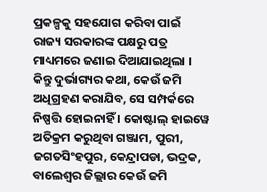ପ୍ରକଳ୍ପକୁ ସହଯୋଗ କରିବା ପାଇଁ ରାଜ୍ୟ ସରକାରଙ୍କ ପକ୍ଷରୁ ପତ୍ର ମାଧ୍ୟମରେ ଜଣାଇ ଦିଆଯାଇଥିଲା । କିନ୍ତୁ ଦୁର୍ଭାଗ୍ୟର କଥା, କେଉଁ ଜମି ଅଧିଗ୍ରହଣ କରାଯିବ, ସେ ସମ୍ପର୍କରେ ନିଷ୍ପତ୍ତି ହୋଇନାହିଁ । କୋଷ୍ଟାଲ୍ ହାଇୱେ ଅତିକ୍ରମ କରୁଥିବା ଗଞ୍ଜାମ, ପୁରୀ, ଜଗତସିଂହପୁର, କେନ୍ଦ୍ରାପଡା, ଭଦ୍ରକ, ବାଲେଶ୍ୱର ଜିଲ୍ଲାର କେଉଁ ଜମି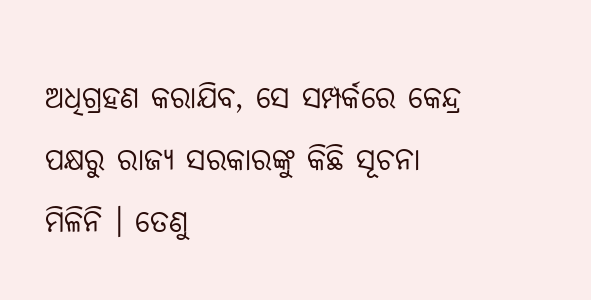ଅଧିଗ୍ରହଣ କରାଯିବ, ସେ ସମ୍ପର୍କରେ କେନ୍ଦ୍ର ପକ୍ଷରୁ ରାଜ୍ୟ ସରକାରଙ୍କୁ କିଛି ସୂଚନା ମିଳିନି । ତେଣୁ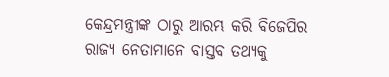କେନ୍ଦ୍ରମନ୍ତ୍ରୀଙ୍କ ଠାରୁ ଆରମ୍ଭ କରି ବିଜେପିର ରାଜ୍ୟ ନେତାମାନେ ବାସ୍ତବ ତଥ୍ୟକୁ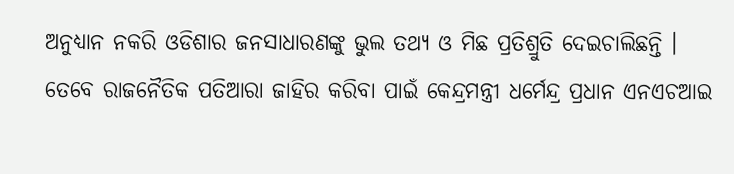ଅନୁଧ୍ୟାନ ନକରି ଓଡିଶାର ଜନସାଧାରଣଙ୍କୁ ଭୁଲ ତଥ୍ୟ ଓ ମିଛ ପ୍ରତିଶ୍ରୁତି ଦେଇଚାଲିଛନ୍ତି । ତେବେ ରାଜନୈତିକ ପତିଆରା ଜାହିର କରିବା ପାଇଁ କେନ୍ଦ୍ରମନ୍ତ୍ରୀ ଧର୍ମେନ୍ଦ୍ର ପ୍ରଧାନ ଏନଏଚଆଇ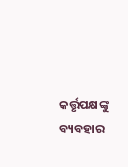କର୍ତ୍ତୃପକ୍ଷଙ୍କୁ ବ୍ୟବହାର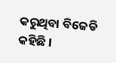କରୁଥିବା ବିଜେଡି କହିଛି ।